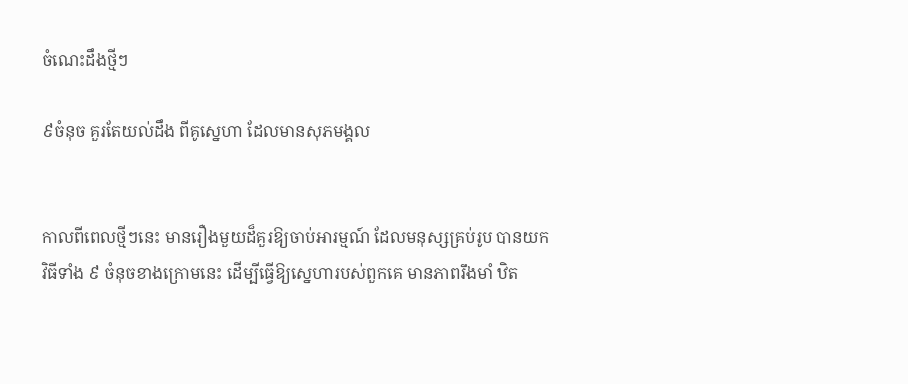ចំណេះដឹងថ្មីៗ

៩ចំនុច គួរតែយល់ដឹង ពីគូសេ្នហា ដែលមានសុភមង្គល


កាលពីពេលថ្មីៗនេះ មានរឿងមួយដ៏គួរឱ្យចាប់អារម្មណ៍ ដែលមនុស្សគ្រប់រូប បានយកវិធីទាំង ៩ ចំនុចខាងក្រោមនេះ ដើម្បីធ្វើឱ្យសេ្នហារបស់ពួកគេ មានភាពរឹងមាំ ឋិត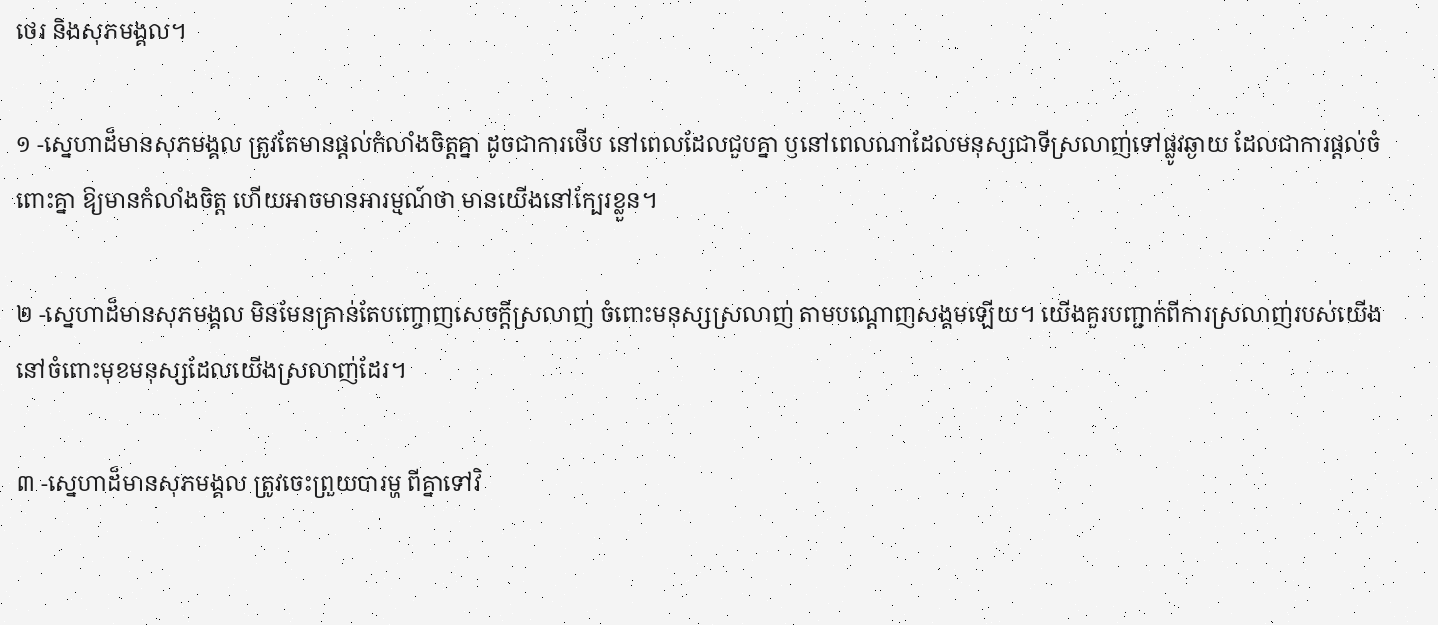ថេរ និងសុភមង្គល។

១ -សេ្នហាដ៏មានសុភមង្គល ត្រូវតែមានផ្តល់កំលាំងចិត្តគ្នា ដូចជាការថើប នៅពេលដែលជួបគ្នា ឫនៅពេលណាដែលមនុស្សជាទីស្រលាញ់ទៅផ្លូវឆ្ងាយ ដែលជាការផ្តល់ចំពោះគ្នា ឱ្យមានកំលាំងចិត្ត ហើយអាចមានអារម្មណ៍ថា មានយើងនៅក្បែរខ្លួន។

២ -សេ្នហាដ៏មានសុភមង្គល មិនមែនគ្រាន់តែបញ្ចោញសេចកី្តស្រលាញ់ ចំពោះមនុស្សស្រលាញ់ តាមបណ្តោញសង្គមឡើយ។ យើងគួរបញ្ជាក់ពីការស្រលាញ់របស់យើង នៅចំពោះមុខមនុស្សដែលយើងស្រលាញ់ដែរ។

៣ -ស្នេហាដ៏មានសុភមង្គល ត្រូវចេះព្រួយបារម្ហ ពីគ្នាទៅវិ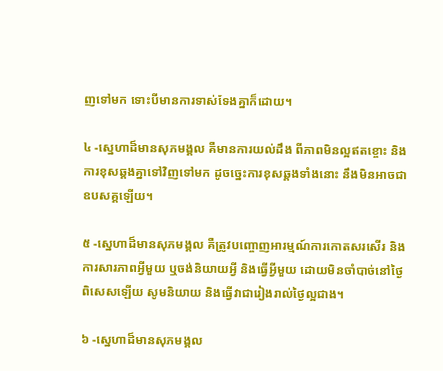ញទៅមក ទោះបីមានការទាស់ទែងគ្នាក៏ដោយ។

៤ -ស្នេហាដ៏មានសុភមង្គល គឺមានការយល់ដឹង ពីភាពមិនល្អឥតខ្ចោះ និងការខុសឆ្គងគ្នាទៅវិញទៅមក ដូចចេ្នះការខុសឆ្គងទាំងនោះ នឹងមិនអាចជាឧបសគ្គឡើយ។

៥ -ស្នេហាដ៏មានសុភមង្គល គឺត្រូវបញ្ចោញអារម្មណ៍ការកោតសរសើរ និងការសារភាពអី្វមួយ ឬចង់និយាយអី្វ និងធ្វើអី្វមួយ ដោយមិនចាំបាច់នៅថ្ងៃពិសេសឡើយ សូមនិយាយ និងធ្វើវាជារៀងរាល់ថ្ងៃល្អជាង។

៦ -ស្នេហាដ៏មានសុភមង្គល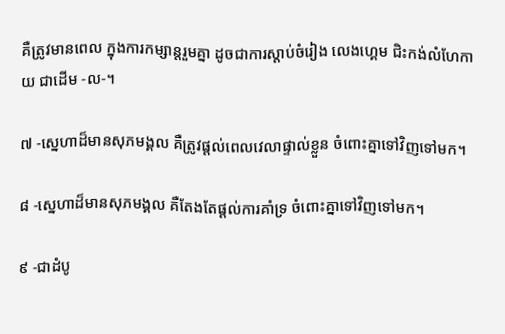គឺត្រូវមានពេល ក្នុងការកម្សាន្តរួមគ្នា ដូចជាការស្តាប់ចំរៀង លេងហេ្គម ជិះកង់លំហែកាយ ជាដើម -ល-។

៧ -ស្នេហាដ៏មានសុភមង្គល គឺត្រូវផ្តល់ពេលវេលាផ្ទាល់ខ្លួន ចំពោះគ្នាទៅវិញទៅមក។

៨ -ស្នេហាដ៏មានសុភមង្គល គឺតែងតែផ្តល់ការគាំទ្រ ចំពោះគ្នាទៅវិញទៅមក។

៩ -ជាដំបូ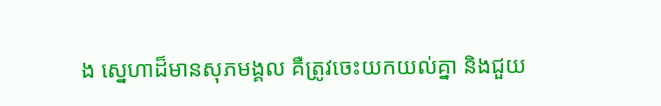ង ស្នេហាដ៏មានសុភមង្គល គឺត្រូវចេះយកយល់គ្នា និងជួយ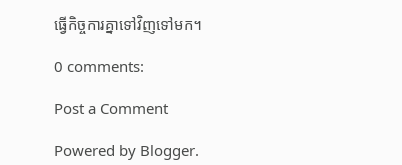ធ្វើកិច្ចការគ្នាទៅវិញទៅមក។

0 comments:

Post a Comment

Powered by Blogger.